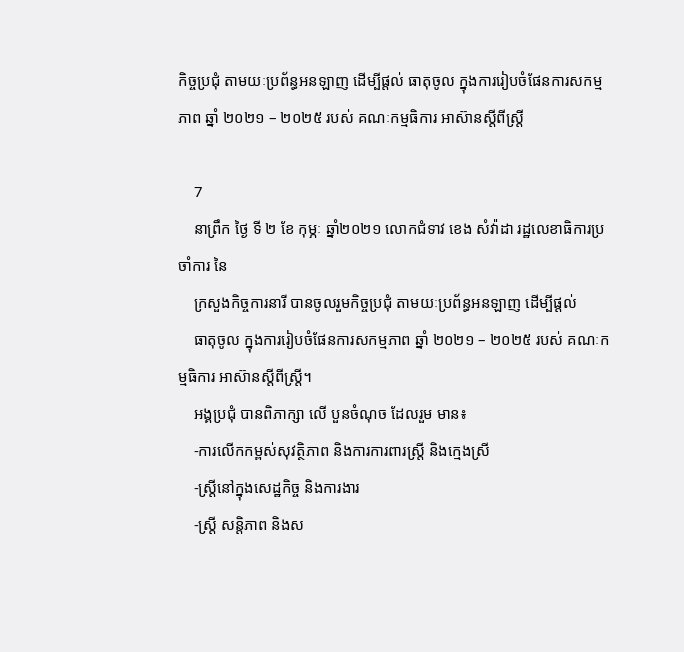កិច្ចប្រជុំ តាមយៈប្រព័ន្ធអនឡាញ ដើម្បីផ្តល់ ធាតុចូល ក្នុងការរៀបចំផែនការសកម្មភាព ឆ្នាំ ២០២១ – ២០២៥ របស់ គណៈកម្មធិការ អាស៊ានស្តីពីស្រ្តី

    7
    នាព្រឹក ថ្ងៃ ទី ២ ខែ កុម្ភៈ ឆ្នាំ២០២១ លោកជំទាវ ខេង សំវ៉ាដា រដ្ឋលេខាធិការប្រចាំការ នៃ
    ក្រសួងកិច្ចការនារី បានចូលរួមកិច្ចប្រជុំ តាមយៈប្រព័ន្ធអនឡាញ ដើម្បីផ្តល់
    ធាតុចូល ក្នុងការរៀបចំផែនការសកម្មភាព ឆ្នាំ ២០២១ – ២០២៥ របស់ គណៈកម្មធិការ អាស៊ានស្តីពីស្រ្តី។
    អង្គប្រជុំ បានពិភាក្សា លើ បួនចំណុច ដែលរួម មាន៖
    -ការលើកកម្ពស់សុវត្ថិភាព និងការការពារស្រ្តី និងក្មេងស្រី
    -ស្រ្តីនៅក្នុងសេដ្ឋកិច្ច និងការងារ
    -ស្រ្តី សន្តិភាព និងស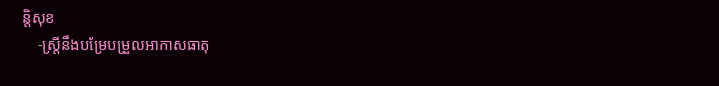ន្តិសុខ
    -ស្រ្តីនឹងបម្រែបម្រួលអាកាសធាតុ